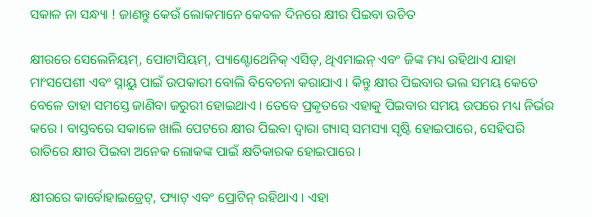ସକାଳ ନା ସନ୍ଧ୍ୟା ! ଜାଣନ୍ତୁ କେଉଁ ଲୋକମାନେ କେବଳ ଦିନରେ କ୍ଷୀର ପିଇବା ଉଚିତ

କ୍ଷୀରରେ ସେଲେନିୟମ୍, ପୋଟାସିୟମ୍, ପ୍ୟାଣ୍ଟୋଥେନିକ୍ ଏସିଡ୍, ଥିଏମାଇନ୍ ଏବଂ ଜିଙ୍କ ମଧ୍ୟ ରହିଥାଏ ଯାହା ମାଂସପେଶୀ ଏବଂ ସ୍ନାୟୁ ପାଇଁ ଉପକାରୀ ବୋଲି ବିବେଚନା କରାଯାଏ । କିନ୍ତୁ କ୍ଷୀର ପିଇବାର ଭଲ ସମୟ କେତେ ବେଳେ ତାହା ସମସ୍ତେ ଜାଣିବା ଜରୁରୀ ହୋଇଥାଏ । ତେବେ ପ୍ରକୃତରେ ଏହାକୁ ପିଇବାର ସମୟ ଉପରେ ମଧ୍ୟ ନିର୍ଭର କରେ । ବାସ୍ତବରେ ସକାଳେ ଖାଲି ପେଟରେ କ୍ଷୀର ପିଇବା ଦ୍ୱାରା ଗ୍ୟାସ୍ ସମସ୍ୟା ସୃଷ୍ଟି ହୋଇପାରେ, ସେହିପରି ରାତିରେ କ୍ଷୀର ପିଇବା ଅନେକ ଲୋକଙ୍କ ପାଇଁ କ୍ଷତିକାରକ ହୋଇପାରେ ।

କ୍ଷୀରରେ କାର୍ବୋହାଇଡ୍ରେଟ୍, ଫ୍ୟାଟ୍ ଏବଂ ପ୍ରୋଟିନ୍ ରହିଥାଏ । ଏହା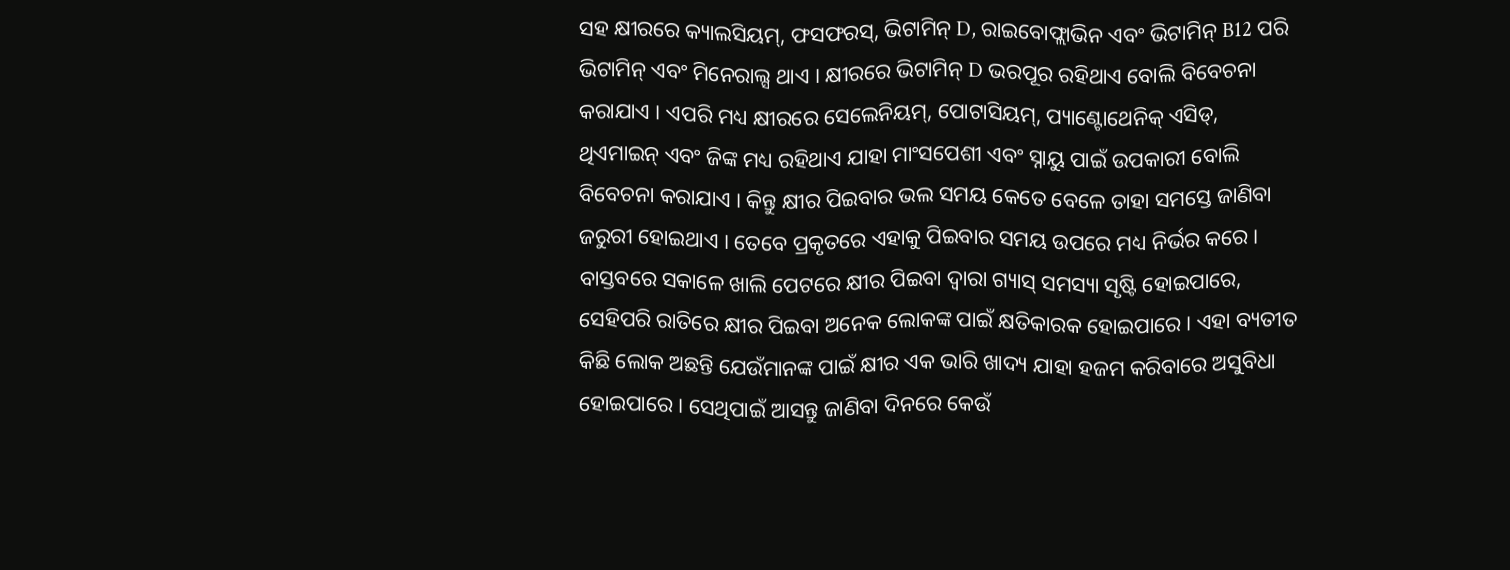ସହ କ୍ଷୀରରେ କ୍ୟାଲସିୟମ୍, ଫସଫରସ୍, ଭିଟାମିନ୍ D, ରାଇବୋଫ୍ଲାଭିନ ଏବଂ ଭିଟାମିନ୍ B12 ପରି ଭିଟାମିନ୍ ଏବଂ ମିନେରାଲ୍ସ ଥାଏ । କ୍ଷୀରରେ ଭିଟାମିନ୍ D ଭରପୂର ରହିଥାଏ ବୋଲି ବିବେଚନା କରାଯାଏ । ଏପରି ମଧ୍ୟ କ୍ଷୀରରେ ସେଲେନିୟମ୍, ପୋଟାସିୟମ୍, ପ୍ୟାଣ୍ଟୋଥେନିକ୍ ଏସିଡ୍, ଥିଏମାଇନ୍ ଏବଂ ଜିଙ୍କ ମଧ୍ୟ ରହିଥାଏ ଯାହା ମାଂସପେଶୀ ଏବଂ ସ୍ନାୟୁ ପାଇଁ ଉପକାରୀ ବୋଲି ବିବେଚନା କରାଯାଏ । କିନ୍ତୁ କ୍ଷୀର ପିଇବାର ଭଲ ସମୟ କେତେ ବେଳେ ତାହା ସମସ୍ତେ ଜାଣିବା ଜରୁରୀ ହୋଇଥାଏ । ତେବେ ପ୍ରକୃତରେ ଏହାକୁ ପିଇବାର ସମୟ ଉପରେ ମଧ୍ୟ ନିର୍ଭର କରେ । ବାସ୍ତବରେ ସକାଳେ ଖାଲି ପେଟରେ କ୍ଷୀର ପିଇବା ଦ୍ୱାରା ଗ୍ୟାସ୍ ସମସ୍ୟା ସୃଷ୍ଟି ହୋଇପାରେ, ସେହିପରି ରାତିରେ କ୍ଷୀର ପିଇବା ଅନେକ ଲୋକଙ୍କ ପାଇଁ କ୍ଷତିକାରକ ହୋଇପାରେ । ଏହା ବ୍ୟତୀତ କିଛି ଲୋକ ଅଛନ୍ତି ଯେଉଁମାନଙ୍କ ପାଇଁ କ୍ଷୀର ଏକ ଭାରି ଖାଦ୍ୟ ଯାହା ହଜମ କରିବାରେ ଅସୁବିଧା ହୋଇପାରେ । ସେଥିପାଇଁ ଆସନ୍ତୁ ଜାଣିବା ଦିନରେ କେଉଁ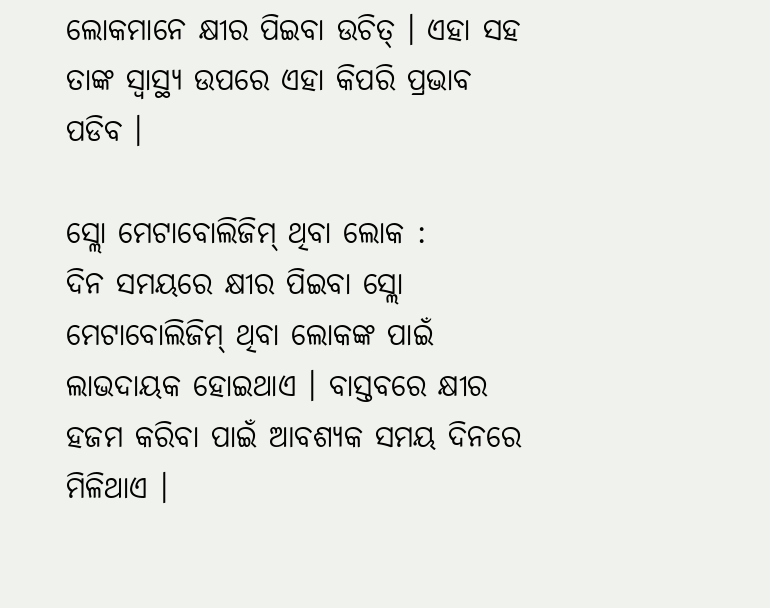ଲୋକମାନେ କ୍ଷୀର ପିଇବା ଉଚିତ୍ । ଏହା ସହ ତାଙ୍କ ସ୍ୱାସ୍ଥ୍ୟ ଉପରେ ଏହା କିପରି ପ୍ରଭାବ ପଡିବ ।

ସ୍ଲୋ ମେଟାବୋଲିଜିମ୍ ଥିବା ଲୋକ :
ଦିନ ସମୟରେ କ୍ଷୀର ପିଇବା ସ୍ଲୋ ମେଟାବୋଲିଜିମ୍ ଥିବା ଲୋକଙ୍କ ପାଇଁ ଲାଭଦାୟକ ହୋଇଥାଏ । ବାସ୍ତବରେ କ୍ଷୀର ହଜମ କରିବା ପାଇଁ ଆବଶ୍ୟକ ସମୟ ଦିନରେ ମିଳିଥାଏ ।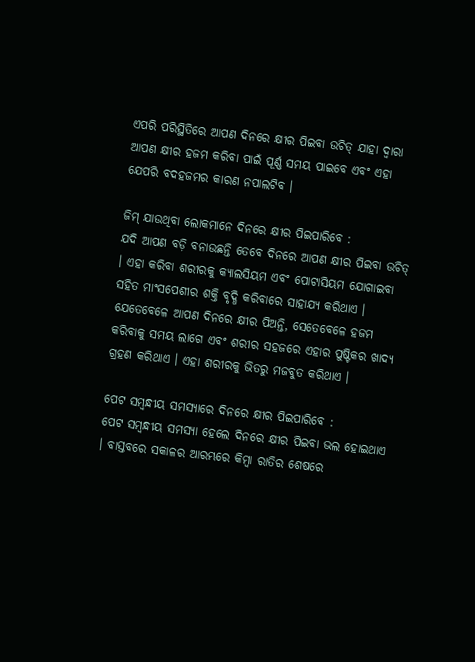ଏପରି ପରିସ୍ଥିତିରେ ଆପଣ ଦିନରେ କ୍ଷୀର ପିଇବା ଉଚିତ୍ ଯାହା ଦ୍ୱାରା ଆପଣ କ୍ଷୀର ହଜମ କରିବା ପାଇଁ ପୂର୍ଣ୍ଣ ସମୟ ପାଇବେ ଏବଂ ଏହା ଯେପରି ବଦହଜମର କାରଣ ନପାଲଟିବ ।

ଜିମ୍‌ ଯାଉଥିବା ଲୋକମାନେ ଦିନରେ କ୍ଷୀର ପିଇପାରିବେ :
ଯଦି ଆପଣ ବଡ଼ି ବନାଉଛନ୍ତି ତେବେ ଦିନରେ ଆପଣ କ୍ଷୀର ପିଇବା ଉଚିତ୍ । ଏହା କରିବା ଶରୀରକୁ କ୍ୟାଲସିୟମ ଏବଂ ପୋଟାସିୟମ ଯୋଗାଇବା ସହିତ ମାଂସପେଶୀର ଶକ୍ତି ବୃଦ୍ଧି କରିବାରେ ସାହାଯ୍ୟ କରିଥାଏ । ଯେତେବେଳେ ଆପଣ ଦିନରେ କ୍ଷୀର ପିଅନ୍ତି, ସେତେବେଳେ ହଜମ କରିବାକୁ ସମୟ ଲାଗେ ଏବଂ ଶରୀର ସହଜରେ ଏହାର ପୁଷ୍ଟିକର ଖାଦ୍ୟ ଗ୍ରହଣ କରିଥାଏ । ଏହା ଶରୀରକୁ ଭିତରୁ ମଜବୁତ କରିଥାଏ ।

ପେଟ ସମ୍ବନ୍ଧୀୟ ସମସ୍ୟାରେ ଦିନରେ କ୍ଷୀର ପିଇପାରିବେ :
ପେଟ ସମ୍ବନ୍ଧୀୟ ସମସ୍ୟା ହେଲେ ଦିନରେ କ୍ଷୀର ପିଇବା ଭଲ ହୋଇଥାଏ । ବାସ୍ତବରେ ସକାଳର ଆରମ୍ଭରେ କିମ୍ବା ରାତିର ଶେଷରେ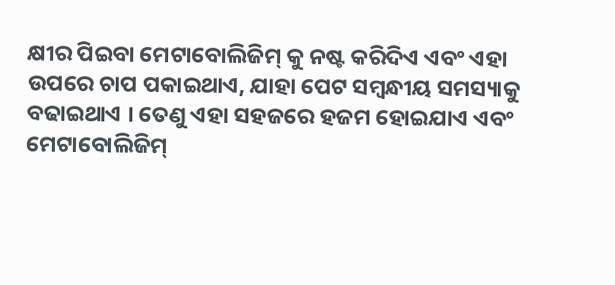କ୍ଷୀର ପିଇବା ମେଟାବୋଲିଜିମ୍ କୁ ନଷ୍ଟ କରିଦିଏ ଏବଂ ଏହା ଉପରେ ଚାପ ପକାଇଥାଏ, ଯାହା ପେଟ ସମ୍ବନ୍ଧୀୟ ସମସ୍ୟାକୁ ବଢାଇଥାଏ । ତେଣୁ ଏହା ସହଜରେ ହଜମ ହୋଇଯାଏ ଏବଂ ମେଟାବୋଲିଜିମ୍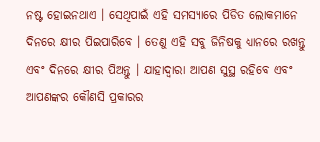ନଷ୍ଟ ହୋଇନଥାଏ । ସେଥିପାଇଁ ଏହି ସମସ୍ୟାରେ ପିଡିତ ଲୋକମାନେ ଦିନରେ କ୍ଷୀର ପିଇପାରିବେ । ତେଣୁ ଏହି ସବୁ ଜିନିଷକୁ ଧ୍ୟାନରେ ରଖନ୍ତୁ ଏବଂ ଦିନରେ କ୍ଷୀର ପିଅନ୍ତୁ । ଯାହାଦ୍ୱାରା ଆପଣ ସୁସ୍ଥ ରହିବେ ଏବଂ ଆପଣଙ୍କର କୌଣସି ପ୍ରକାରର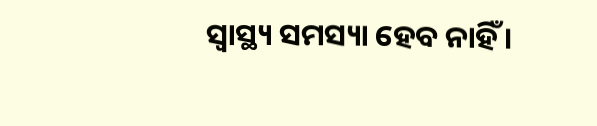ସ୍ୱାସ୍ଥ୍ୟ ସମସ୍ୟା ହେବ ନାହିଁ ।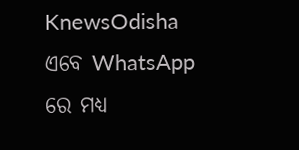KnewsOdisha ଏବେ WhatsApp ରେ ମଧ୍ୟ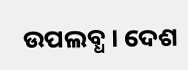ଉପଲବ୍ଧ । ଦେଶ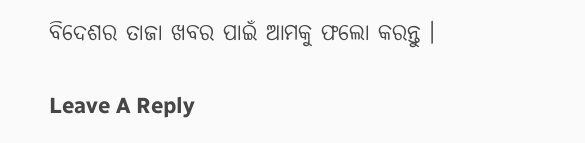ବିଦେଶର ତାଜା ଖବର ପାଇଁ ଆମକୁ ଫଲୋ କରନ୍ତୁ ।

Leave A Reply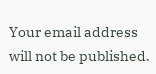Your email address will not be published.